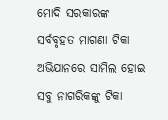ମୋଦି ସରକାରଙ୍କ ସର୍ବବୃହତ ମାଗଣା ଟିକା ଅଭିଯାନରେ ସାମିଲ ହୋଇ ସବୁ ନାଗରିକଙ୍କୁ ଟିକା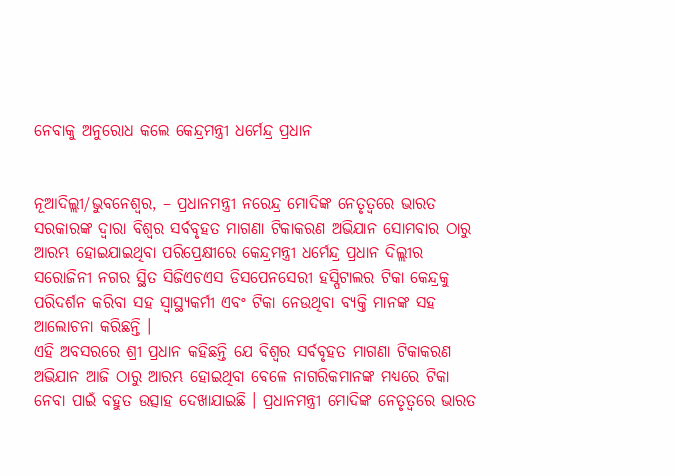ନେବାକୁ ଅନୁରୋଧ କଲେ କେନ୍ଦ୍ରମନ୍ତ୍ରୀ ଧର୍ମେନ୍ଦ୍ର ପ୍ରଧାନ


ନୂଆଦିଲ୍ଲୀ/ଭୁବନେଶ୍ୱର, – ପ୍ରଧାନମନ୍ତ୍ରୀ ନରେନ୍ଦ୍ର ମୋଦିଙ୍କ ନେତୃତ୍ୱରେ ଭାରତ ସରକାରଙ୍କ ଦ୍ୱାରା ବିଶ୍ୱର ସର୍ବବୃହତ ମାଗଣା ଟିକାକରଣ ଅଭିଯାନ ସୋମବାର ଠାରୁ ଆରମ୍ଭ ହୋଇଯାଇଥିବା ପରିପ୍ରେକ୍ଷୀରେ କେନ୍ଦ୍ରମନ୍ତ୍ରୀ ଧର୍ମେନ୍ଦ୍ର ପ୍ରଧାନ ଦିଲ୍ଲୀର ସରୋଜିନୀ ନଗର ସ୍ଥିତ ସିଜିଏଚଏସ ଡିସପେନସେରୀ ହସ୍ପିଟାଲର ଟିକା କେନ୍ଦ୍ରକୁ ପରିଦର୍ଶନ କରିବା ସହ ସ୍ୱାସ୍ଥ୍ୟକର୍ମୀ ଏବଂ ଟିକା ନେଉଥିବା ବ୍ୟକ୍ତି ମାନଙ୍କ ସହ ଆଲୋଚନା କରିଛନ୍ତି ।
ଏହି ଅବସରରେ ଶ୍ରୀ ପ୍ରଧାନ କହିଛନ୍ତି ଯେ ବିଶ୍ୱର ସର୍ବବୃହତ ମାଗଣା ଟିକାକରଣ ଅଭିଯାନ ଆଜି ଠାରୁ ଆରମ୍ଭ ହୋଇଥିବା ବେଳେ ନାଗରିକମାନଙ୍କ ମଧ୍ୟରେ ଟିକା ନେବା ପାଇଁ ବହୁତ ଉତ୍ସାହ ଦେଖାଯାଇଛି । ପ୍ରଧାନମନ୍ତ୍ରୀ ମୋଦିଙ୍କ ନେତୃତ୍ୱରେ ଭାରତ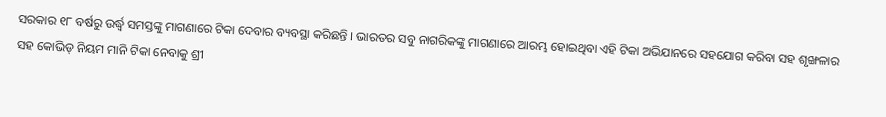ସରକାର ୧୮ ବର୍ଷରୁ ଉର୍ଦ୍ଧ୍ୱ ସମସ୍ତଙ୍କୁ ମାଗଣାରେ ଟିକା ଦେବାର ବ୍ୟବସ୍ଥା କରିଛନ୍ତି । ଭାରତର ସବୁ ନାଗରିକଙ୍କୁ ମାଗଣାରେ ଆରମ୍ଭ ହୋଇଥିବା ଏହି ଟିକା ଅଭିଯାନରେ ସହଯୋଗ କରିବା ସହ ଶୃଙ୍ଖଳାର ସହ କୋଭିଡ୍ ନିୟମ ମାନି ଟିକା ନେବାକୁ ଶ୍ରୀ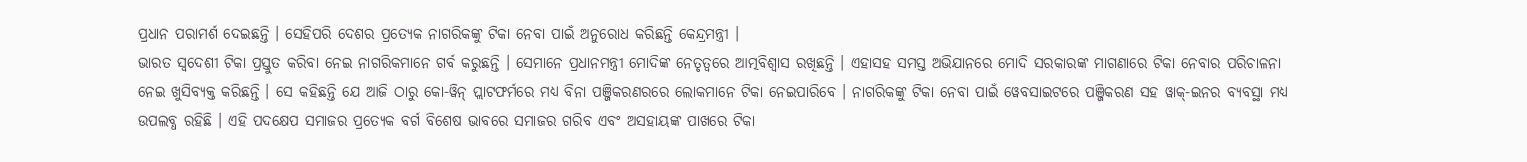ପ୍ରଧାନ ପରାମର୍ଶ ଦେଇଛନ୍ତି । ସେହିପରି ଦେଶର ପ୍ରତ୍ୟେକ ନାଗରିକଙ୍କୁ ଟିକା ନେବା ପାଇଁ ଅନୁରୋଧ କରିଛନ୍ତି କେନ୍ଦ୍ରମନ୍ତ୍ରୀ ।
ଭାରତ ସ୍ୱଦେଶୀ ଟିକା ପ୍ରସ୍ତୁତ କରିବା ନେଇ ନାଗରିକମାନେ ଗର୍ବ କରୁଛନ୍ତି । ସେମାନେ ପ୍ରଧାନମନ୍ତ୍ରୀ ମୋଦିଙ୍କ ନେତୃତ୍ୱରେ ଆତ୍ମବିଶ୍ୱାସ ରଖିଛନ୍ତି । ଏହାସହ ସମସ୍ତ ଅଭିଯାନରେ ମୋଦି ସରକାରଙ୍କ ମାଗଣାରେ ଟିକା ନେବାର ପରିଚାଳନା ନେଇ ଖୁସିବ୍ୟକ୍ତ କରିଛନ୍ତି । ସେ କହିଛନ୍ତି ଯେ ଆଜି ଠାରୁ କୋ-ୱିନ୍ ପ୍ଲାଟଫର୍ମରେ ମଧ୍ୟ ବିନା ପଞ୍ଜିକରଣରରେ ଲୋକମାନେ ଟିକା ନେଇପାରିବେ । ନାଗରିକଙ୍କୁ ଟିକା ନେବା ପାଇଁ ୱେବସାଇଟରେ ପଞ୍ଜିକରଣ ସହ ୱାକ୍‌-ଇନର ବ୍ୟବସ୍ଥା ମଧ୍ୟ ଉପଲବ୍ଧ ରହିଛି । ଏହି ପଦକ୍ଷେପ ସମାଜର ପ୍ରତ୍ୟେକ ବର୍ଗ ବିଶେଷ ଭାବରେ ସମାଜର ଗରିବ ଏବଂ ଅସହାୟଙ୍କ ପାଖରେ ଟିକା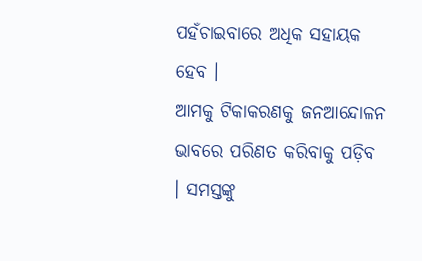ପହଁଚାଇବାରେ ଅଧିକ ସହାୟକ ହେବ ।
ଆମକୁ ଟିକାକରଣକୁ ଜନଆନ୍ଦୋଳନ ଭାବରେ ପରିଣତ କରିବାକୁ ପଡ଼ିବ । ସମସ୍ତଙ୍କୁ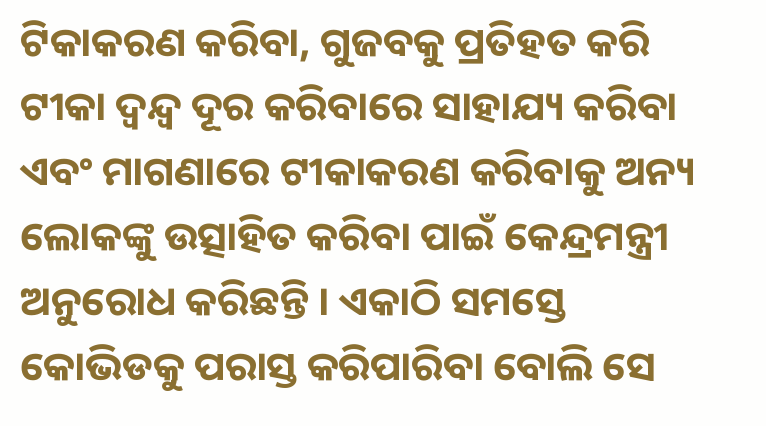ଟିକାକରଣ କରିବା, ଗୁଜବକୁ ପ୍ରତିହତ କରି ଟୀକା ଦ୍ୱନ୍ଦ୍ୱ ଦୂର କରିବାରେ ସାହାଯ୍ୟ କରିବା ଏବଂ ମାଗଣାରେ ଟୀକାକରଣ କରିବାକୁ ଅନ୍ୟ ଲୋକଙ୍କୁ ଉତ୍ସାହିତ କରିବା ପାଇଁ କେନ୍ଦ୍ରମନ୍ତ୍ରୀ ଅନୁରୋଧ କରିଛନ୍ତି । ଏକାଠି ସମସ୍ତେ କୋଭିଡକୁ ପରାସ୍ତ କରିପାରିବା ବୋଲି ସେ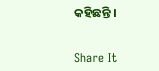କହିଛନ୍ତି ।


Share It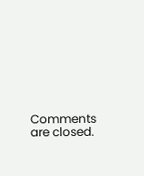Comments are closed.